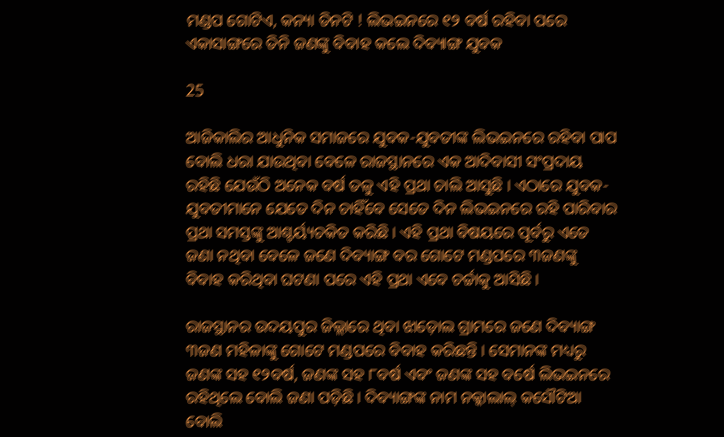ମଣ୍ଡପ ଗୋଟିଏ, କନ୍ୟା ତିନଟି ! ଲିଭଇନରେ ୧୨ ବର୍ଷ ରହିବା ପରେ ଏକାସାଙ୍ଗରେ ତିନି ଜଣଙ୍କୁ ବିବାହ କଲେ ଦିବ୍ୟାଙ୍ଗ ଯୁବକ

25

ଆଜିକାଲିର ଆଧୁନିକ ସମାଜରେ ଯୁବକ-ଯୁବତୀଙ୍କ ଲିଭଇନରେ ରହିବା ପାପ ବୋଲି ଧରା ଯାଉଥିବା ବେଳେ ରାଜସ୍ଥାନରେ ଏକ ଆଦିବାସୀ ସଂପ୍ରଦାୟ ରହିଛି ଯେଉଁଠି ଅନେକ ବର୍ଷ ତଳୁ ଏହି ପ୍ରଥା ଚାଲି ଆସୁଛି । ଏଠାରେ ଯୁବକ-ଯୁବତୀମାନେ ଯେତେ ଦିନ ଚାହିଁବେ ସେତେ ଦିନ ଲିଭଇନରେ ରହି ପାରିବାର ପ୍ରଥା ସମସ୍ତଙ୍କୁ ଆଶ୍ଚର୍ୟ୍ୟଚକିତ କରିଛି । ଏହି ପ୍ରଥା ବିଷୟରେ ପୂର୍ବରୁ ଏତେ ଜଣା ନଥିବା ବେଳେ ଜଣେ ଦିବ୍ୟାଙ୍ଗ ବର ଗୋଟେ ମଣ୍ଡପରେ ୩ଜଣଙ୍କୁ ବିବାହ କରିଥିବା ଘଟଣା ପରେ ଏହି ପ୍ରଥା ଏବେ ଚର୍ଚ୍ଚାକୁ ଆସିଛି ।

ରାଜସ୍ଥାନର ଉଦୟପୁର ଜିଲ୍ଲାରେ ଥିବା ଝାଡ଼ୋଲ ଗ୍ରାମରେ ଜଣେ ଦିବ୍ୟାଙ୍ଗ ୩ଜଣ ମହିଳାଙ୍କୁ ଗୋଟେ ମଣ୍ଡପରେ ବିବାହ କରିଛନ୍ତି । ସେମାନଙ୍କ ମଧ୍ୟରୁ ଜଣଙ୍କ ସହ ୧୨ବର୍ଷ, ଜଣଙ୍କ ସହ ୮ବର୍ଷ ଏବଂ ଜଣଙ୍କ ସହ ବର୍ଷେ ଲିଭଇନରେ ରହିଥିଲେ ବୋଲି ଜଣା ପଡ଼ିଛି । ଦିବ୍ୟାଙ୍ଗଙ୍କ ନାମ ନକ୍କାଲାଲ୍ କସୌଟିଆ ବୋଲି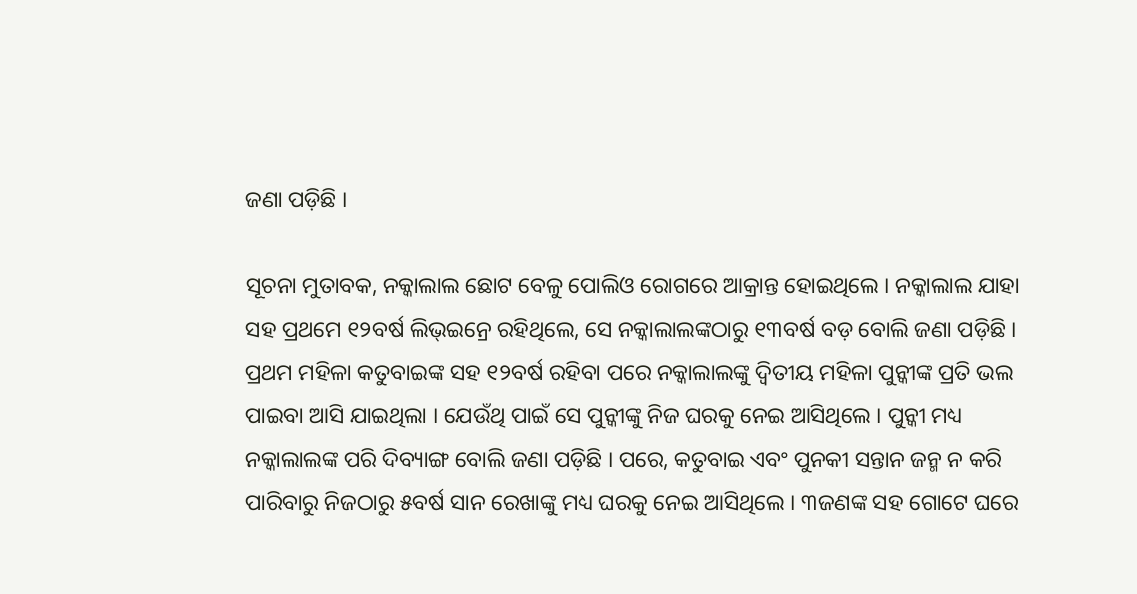ଜଣା ପଡ଼ିଛି ।

ସୂଚନା ମୁତାବକ, ନକ୍କାଲାଲ ଛୋଟ ବେଳୁ ପୋଲିଓ ରୋଗରେ ଆକ୍ରାନ୍ତ ହୋଇଥିଲେ । ନକ୍କାଲାଲ ଯାହା ସହ ପ୍ରଥମେ ୧୨ବର୍ଷ ଲିଭ୍ଇନ୍ରେ ରହିଥିଲେ, ସେ ନକ୍କାଲାଲଙ୍କଠାରୁ ୧୩ବର୍ଷ ବଡ଼ ବୋଲି ଜଣା ପଡ଼ିଛି । ପ୍ରଥମ ମହିଳା କତୁବାଇଙ୍କ ସହ ୧୨ବର୍ଷ ରହିବା ପରେ ନକ୍କାଲାଲଙ୍କୁ ଦ୍ୱିତୀୟ ମହିଳା ପୁନ୍କୀଙ୍କ ପ୍ରତି ଭଲ ପାଇବା ଆସି ଯାଇଥିଲା । ଯେଉଁଥି ପାଇଁ ସେ ପୁନ୍କୀଙ୍କୁ ନିଜ ଘରକୁ ନେଇ ଆସିଥିଲେ । ପୁନ୍କୀ ମଧ୍ୟ ନକ୍କାଲାଲଙ୍କ ପରି ଦିବ୍ୟାଙ୍ଗ ବୋଲି ଜଣା ପଡ଼ିଛି । ପରେ, କତୁବାଇ ଏବଂ ପୁନକୀ ସନ୍ତାନ ଜନ୍ମ ନ କରି ପାରିବାରୁ ନିଜଠାରୁ ୫ବର୍ଷ ସାନ ରେଖାଙ୍କୁ ମଧ୍ୟ ଘରକୁ ନେଇ ଆସିଥିଲେ । ୩ଜଣଙ୍କ ସହ ଗୋଟେ ଘରେ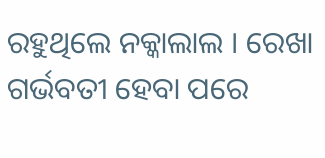ରହୁଥିଲେ ନକ୍କାଲାଲ । ରେଖା ଗର୍ଭବତୀ ହେବା ପରେ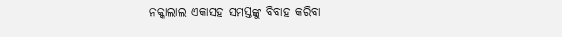ନକ୍କାଲାଲ ଏକାସହ ସମସ୍ତଙ୍କୁ ବିବାହ କରିବା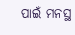ପାଇଁ ମନସ୍ଥ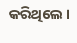କରିଥିଲେ ।